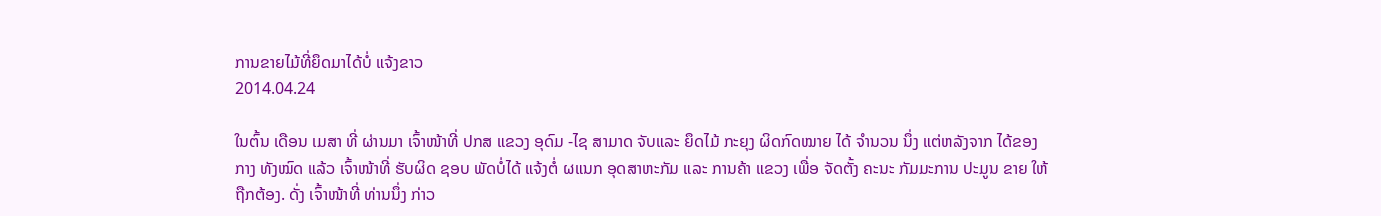ການຂາຍໄມ້ທີ່ຍຶດມາໄດ້ບໍ່ ແຈ້ງຂາວ
2014.04.24

ໃນຕົ້ນ ເດືອນ ເມສາ ທີ່ ຜ່ານມາ ເຈົ້າໜ້າທີ່ ປກສ ແຂວງ ອຸດົມ -ໄຊ ສາມາດ ຈັບແລະ ຍຶດໄມ້ ກະຍຸງ ຜິດກົດໝາຍ ໄດ້ ຈຳນວນ ນຶ່ງ ແຕ່ຫລັງຈາກ ໄດ້ຂອງກາງ ທັງໝົດ ແລ້ວ ເຈົ້າໜ້າທີ່ ຮັບຜິດ ຊອບ ພັດບໍ່ໄດ້ ແຈ້ງຕໍ່ ຜແນກ ອຸດສາຫະກັມ ແລະ ການຄ້າ ແຂວງ ເພື່ອ ຈັດຕັ້ງ ຄະນະ ກັມມະການ ປະມູນ ຂາຍ ໃຫ້ຖືກຕ້ອງ. ດັ່ງ ເຈົ້າໜ້າທີ່ ທ່ານນຶ່ງ ກ່າວ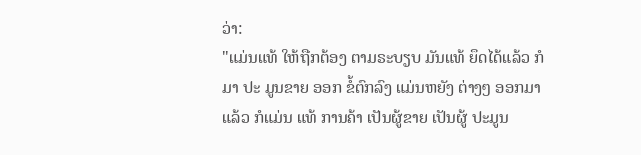ວ່າ:
"ແມ່ນແທ້ ໃຫ້ຖືກຕ້ອງ ຕາມຣະບຽບ ມັນແທ້ ຍຶດໄດ້ແລ້ວ ກໍມາ ປະ ມູນຂາຍ ອອກ ຂໍ້ຕົກລົງ ແມ່ນຫຍັງ ຕ່າງໆ ອອກມາແລ້ວ ກໍແມ່ນ ແທ້ ການຄ້າ ເປັນຜູ້ຂາຍ ເປັນຜູ້ ປະມູນ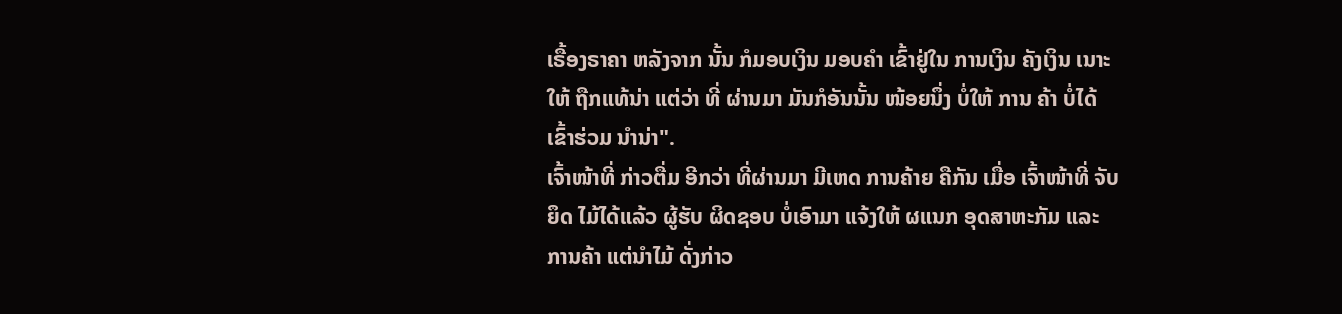ເຣື້ອງຣາຄາ ຫລັງຈາກ ນັ້ນ ກໍມອບເງິນ ມອບຄຳ ເຂົ້າຢູ່ໃນ ການເງິນ ຄັງເງິນ ເນາະ ໃຫ້ ຖືກແທ້ນ່າ ແຕ່ວ່າ ທີ່ ຜ່ານມາ ມັນກໍອັນນັ້ນ ໜ້ອຍນຶ່ງ ບໍ່ໃຫ້ ການ ຄ້າ ບໍ່ໄດ້ ເຂົ້າຮ່ວມ ນຳນ່າ".
ເຈົ້າໜ້າທີ່ ກ່າວຕື່ມ ອີກວ່າ ທີ່ຜ່ານມາ ມີເຫດ ການຄ້າຍ ຄືກັນ ເມື່ອ ເຈົ້າໜ້າທີ່ ຈັບຍຶດ ໄມ້ໄດ້ແລ້ວ ຜູ້ຮັບ ຜິດຊອບ ບໍ່ເອົາມາ ແຈ້ງໃຫ້ ຜແນກ ອຸດສາຫະກັມ ແລະ ການຄ້າ ແຕ່ນຳໄມ້ ດັ່ງກ່າວ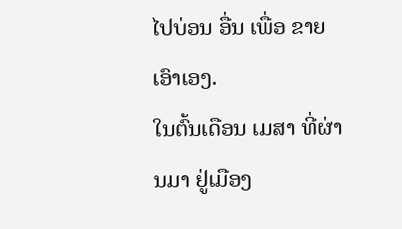ໄປບ່ອນ ອື່ນ ເພື່ອ ຂາຍ ເອົາເອງ.
ໃນຕົ້ນເດືອນ ເມສາ ທີ່ຜ່ານມາ ຢູ່ເມືອງ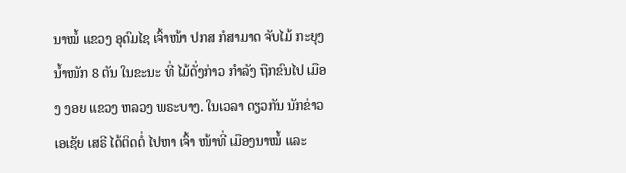ນາໝໍ້ ແຂວງ ອຸດົມໄຊ ເຈົ້າໜ້າ ປກສ ກໍສາມາດ ຈັບໄມ້ ກະຍຸງ ນ້ຳໜັກ 8 ຕັນ ໃນຂະນະ ທີ່ ໄມ້ດັ່ງກ່າວ ກຳລັງ ຖືກຂົນໄປ ເມືອງ ງອຍ ແຂວງ ຫລວງ ພຣະບາງ. ໃນເວລາ ດຽວກັນ ນັກຂ່າວ ເອເຊັຍ ເສຣີ ໄດ້ຕິດຕໍ່ ໄປຫາ ເຈົ້າ ໜ້າທີ່ ເມືອງນາໝໍ້ ແລະ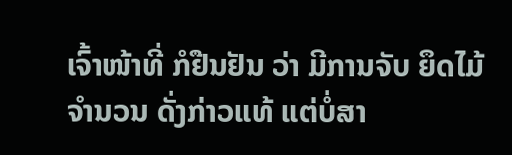ເຈົ້າໜ້າທີ່ ກໍຢືນຢັນ ວ່າ ມີການຈັບ ຍຶດໄມ້ ຈຳນວນ ດັ່ງກ່າວແທ້ ແຕ່ບໍ່ສາ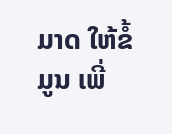ມາດ ໃຫ້ຂໍ້ມູນ ເພີ່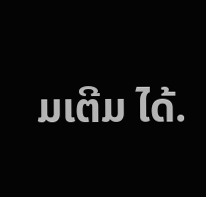ມເຕີມ ໄດ້.